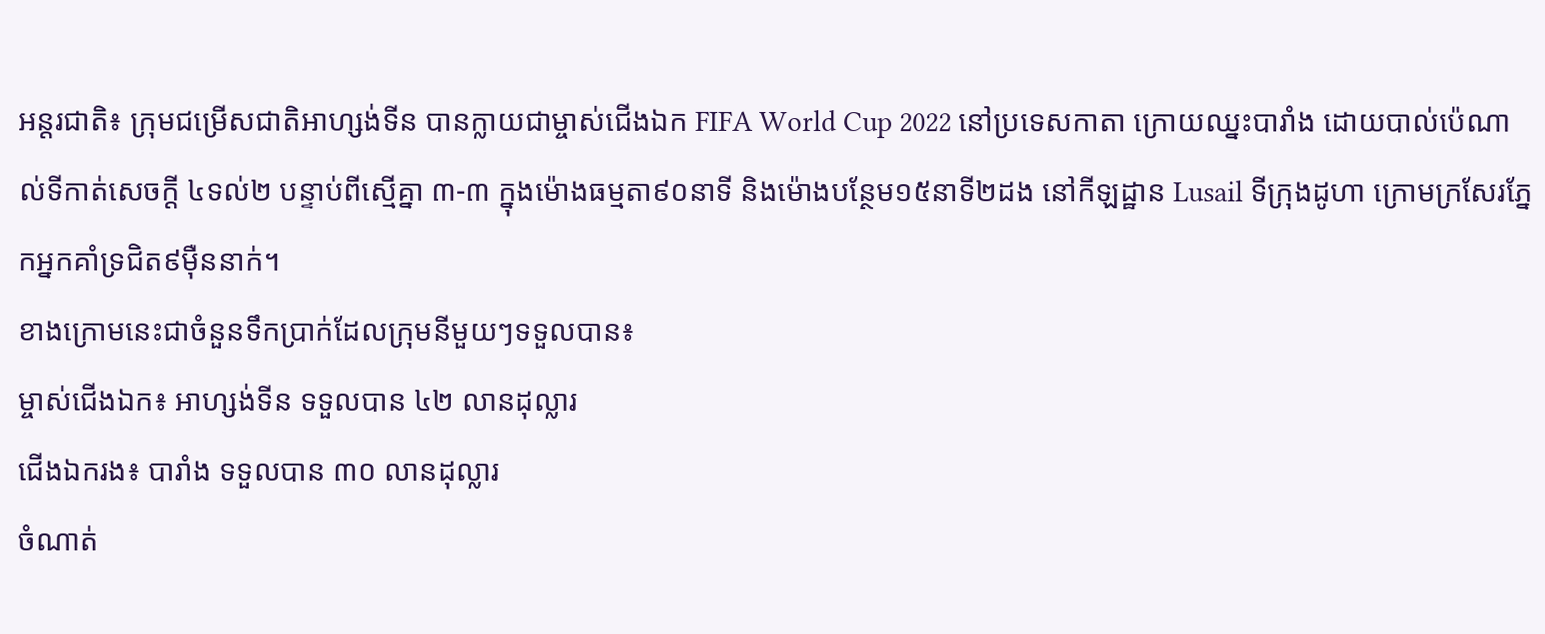អន្តរជាតិ៖ ក្រុមជម្រើសជាតិអាហ្សង់ទីន បានក្លាយជាម្ចាស់ជើងឯក FIFA World Cup 2022 នៅប្រទេសកាតា ក្រោយឈ្នះបារាំង ដោយបាល់ប៉េណាល់ទីកាត់សេចក្តី ៤ទល់២ បន្ទាប់ពីស្មើគ្នា ៣-៣ ក្នុងម៉ោងធម្មតា៩០នាទី និងម៉ោងបន្ថែម១៥នាទី២ដង នៅកីឡដ្ឋាន Lusail ទីក្រុងដូហា ក្រោមក្រសែរភ្នែកអ្នកគាំទ្រជិត៩ម៉ឺននាក់។
ខាងក្រោមនេះជាចំនួនទឹកប្រាក់ដែលក្រុមនីមួយៗទទួលបាន៖
ម្ចាស់ជើងឯក៖ អាហ្សង់ទីន ទទួលបាន ៤២ លានដុល្លារ
ជើងឯករង៖ បារាំង ទទួលបាន ៣០ លានដុល្លារ
ចំណាត់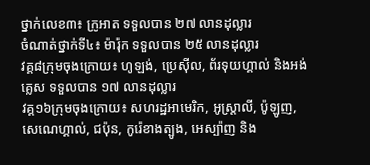ថ្នាក់លេខ៣៖ ក្រូអាត ទទួលបាន ២៧ លានដុល្លារ
ចំណាត់ថ្នាក់ទី៤៖ ម៉ារ៉ុក ទទួលបាន ២៥ លានដុល្លារ
វគ្គ៨ក្រុមចុងក្រោយ៖ ហូឡង់, ប្រេស៊ីល, ព័រទុយហ្គាល់ និងអង់គ្លេស ទទួលបាន ១៧ លានដុល្លារ
វគ្គ១៦ក្រុមចុងក្រោយ៖ សហរដ្ឋអាមេរិក, អូស្ត្រាលី, ប៉ូឡូញ, សេណេហ្គាល់, ជប៉ុន, កូរ៉េខាងត្បូង, អេស្ប៉ាញ និង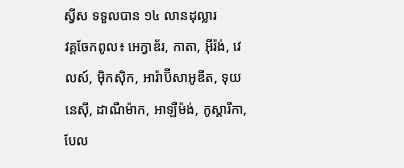ស្វីស ទទួលបាន ១៤ លានដុល្លារ
វគ្គចែកពូល៖ អេក្វាឌ័រ, កាតា, អ៊ីរ៉ង់, វេលស៍, ម៉ិកស៊ិក, អារ៉ាប៊ីសាអូឌីត, ទុយនេស៊ី, ដាណឺម៉ាក, អាឡឺម៉ង់, កូស្តារីកា, បែល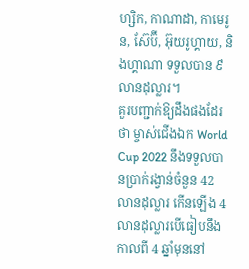ហ្សិក, កាណាដា, កាមេរូន, ស៊ែប៊ី, អ៊ុយរូហ្គាយ, និងហ្គាណា ទទួលបាន ៩ លានដុល្លារ។
គួរបញ្ជាក់ឱ្យដឹងផងដែរថា ម្ចាស់ជើងឯក World Cup 2022 នឹងទទួលបានប្រាក់រង្វាន់ចំនួន 42 លានដុល្លារ កើនឡើង 4 លានដុល្លារបើធៀបនឹងកាលពី 4 ឆ្នាំមុននៅ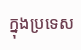ក្នុងប្រទេស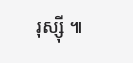រុស្ស៊ី ៕